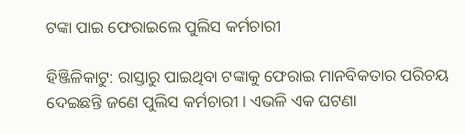ଟଙ୍କା ପାଇ ଫେରାଇଲେ ପୁଲିସ କର୍ମଚାରୀ

ହିଞ୍ଜିଳିକାଟୁ: ରାସ୍ତାରୁ ପାଇଥିବା ଟଙ୍କାକୁ ଫେରାଇ ମାନବିକତାର ପରିଚୟ ଦେଇଛନ୍ତି ଜଣେ ପୁଲିସ କର୍ମଚାରୀ । ଏଭଳି ଏକ ଘଟଣା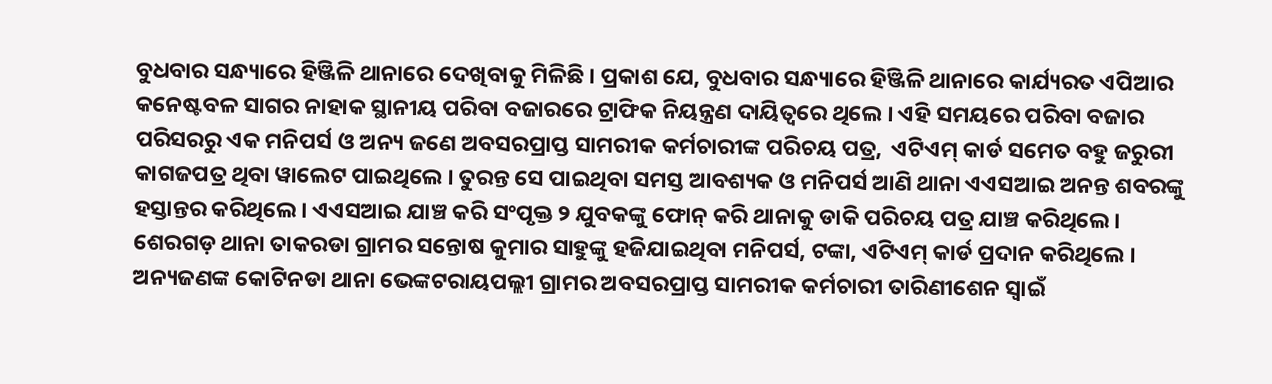ବୁଧବାର ସନ୍ଧ୍ୟାରେ ହିଞ୍ଜିଳି ଥାନାରେ ଦେଖିବାକୁ ମିଳିଛି । ପ୍ରକାଶ ଯେ, ବୁଧବାର ସନ୍ଧ୍ୟାରେ ହିଞ୍ଜିଳି ଥାନାରେ କାର୍ଯ୍ୟରତ ଏପିଆର କନେଷ୍ଟବଳ ସାଗର ନାହାକ ସ୍ଥାନୀୟ ପରିବା ବଜାରରେ ଟ୍ରାଫିକ ନିୟନ୍ତ୍ରଣ ଦାୟିତ୍ୱରେ ଥିଲେ । ଏହି ସମୟରେ ପରିବା ବଜାର ପରିସରରୁ ଏକ ମନିପର୍ସ ଓ ଅନ୍ୟ ଜଣେ ଅବସରପ୍ରାପ୍ତ ସାମରୀକ କର୍ମଚାରୀଙ୍କ ପରିଚୟ ପତ୍ର,  ଏଟିଏମ୍ କାର୍ଡ ସମେତ ବହୁ ଜରୁରୀ କାଗଜପତ୍ର ଥିବା ୱାଲେଟ ପାଇଥିଲେ । ତୁରନ୍ତ ସେ ପାଇଥିବା ସମସ୍ତ ଆବଶ୍ୟକ ଓ ମନିପର୍ସ ଆଣି ଥାନା ଏଏସଆଇ ଅନନ୍ତ ଶବରଙ୍କୁ ହସ୍ତାନ୍ତର କରିଥିଲେ । ଏଏସଆଇ ଯାଞ୍ଚ କରି ସଂପୃକ୍ତ ୨ ଯୁବକଙ୍କୁ ଫୋନ୍ କରି ଥାନାକୁ ଡାକି ପରିଚୟ ପତ୍ର ଯାଞ୍ଚ କରିଥିଲେ । ଶେରଗଡ଼ ଥାନା ତାକରଡା ଗ୍ରାମର ସନ୍ତୋଷ କୁମାର ସାହୁଙ୍କୁ ହଜିଯାଇଥିବା ମନିପର୍ସ, ଟଙ୍କା, ଏଟିଏମ୍ କାର୍ଡ ପ୍ରଦାନ କରିଥିଲେ । ଅନ୍ୟଜଣଙ୍କ କୋଟିନଡା ଥାନା ଭେଙ୍କଟରାୟପଲ୍ଲୀ ଗ୍ରାମର ଅବସରପ୍ରାପ୍ତ ସାମରୀକ କର୍ମଚାରୀ ତାରିଣୀଶେନ ସ୍ୱାଇଁ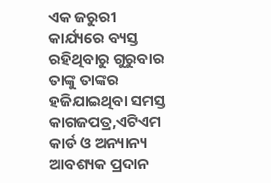ଏକ ଜରୁରୀ କାର୍ଯ୍ୟରେ ବ୍ୟସ୍ତ ରହିଥିବାରୁ ଗୁରୁବାର ତାଙ୍କୁ ତାଙ୍କର ହଜିଯାଇଥିବା ସମସ୍ତ କାଗଜପତ୍ର,ଏଟିଏମ କାର୍ଡ ଓ ଅନ୍ୟାନ୍ୟ ଆବଶ୍ୟକ ପ୍ରଦାନ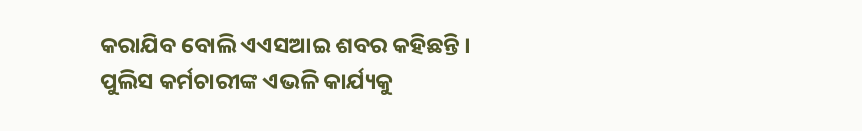କରାଯିବ ବୋଲି ଏଏସଆଇ ଶବର କହିଛନ୍ତି । ପୁଲିସ କର୍ମଚାରୀଙ୍କ ଏଭଳି କାର୍ଯ୍ୟକୁ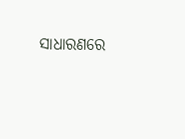ସାଧାରଣରେ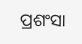ପ୍ରଶଂସା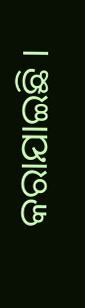କରାଯାଇଛି ।